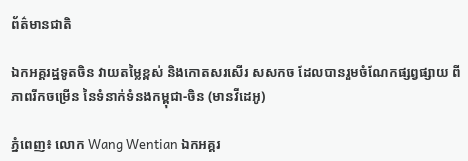ព័ត៌មានជាតិ

ឯកអគ្គរដ្ឋទូតចិន វាយតម្លៃខ្ពស់ និងកោតសរសើរ សសកច ដែលបានរួមចំណែកផ្សព្វផ្សាយ ពីភាពរីកចម្រើន នៃទំនាក់ទំនងកម្ពុជា-ចិន (មានវីដេអូ)

ភ្នំពេញ៖ លោក Wang Wentian ឯកអគ្គរ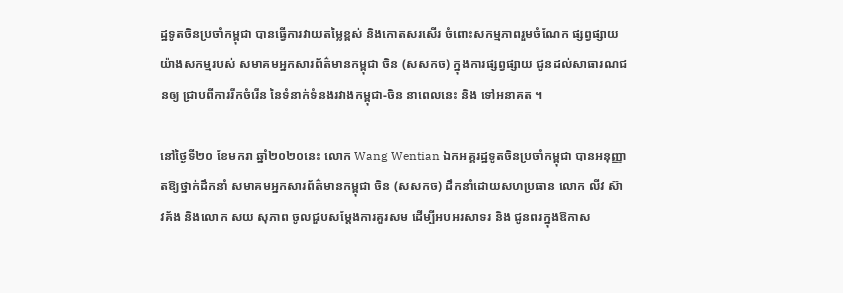ដ្ឋទូតចិនប្រចាំកម្ពុជា បានធ្វើការវាយតម្លៃខ្ពស់ និងកោតសរសើរ ចំពោះសកម្មភាពរួមចំណែក ផ្សព្វផ្សាយយ៉ាងសកម្មរបស់ សមាគមអ្នកសារព័ត៌មានកម្ពុជា ចិន (សសកច) ក្នុងការផ្សព្វផ្សាយ ជូនដល់សាធារណជនឲ្យ ជ្រាបពីការរីកចំរើន នៃទំនាក់ទំនងរវាងកម្ពុជា-ចិន នាពេលនេះ និង ទៅអនាគត ។

នៅថ្ងៃទី២០ ខែមករា ឆ្នាំ២០២០នេះ លោក Wang Wentian ឯកអគ្គរដ្ឋទូតចិនប្រចាំកម្ពុជា បានអនុញ្ញាតឱ្យថ្នាក់ដឹកនាំ សមាគមអ្នកសារព័ត៌មានកម្ពុជា ចិន (សសកច) ដឹកនាំដោយសហប្រធាន លោក លីវ ស៊ាវគ័ង និងលោក សយ សុភាព ចូលជួបសម្ដែងការគួរសម ដើម្បីអបអរសាទរ និង ជូនពរក្នុងឱកាស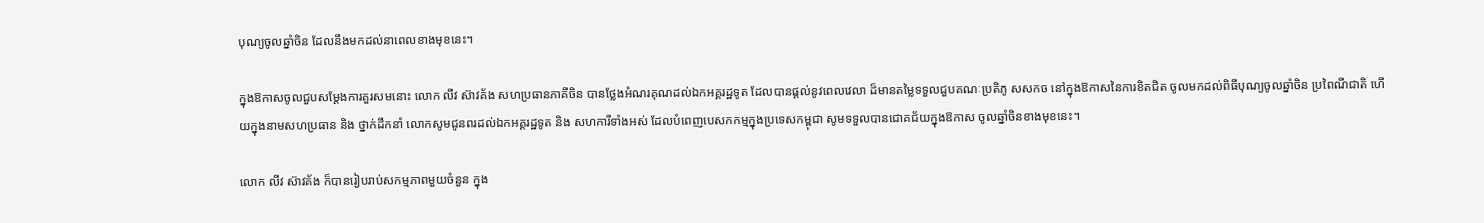បុណ្យចូលឆ្នាំចិន ដែលនឹងមកដល់នាពេលខាងមុខនេះ។

ក្នុងឱកាសចូលជួបសម្ដែងការគួរសមនោះ លោក លីវ ស៊ាវគ័ង សហប្រធានភាគីចិន បានថ្លែងអំណរគុណដល់ឯកអគ្គរដ្ឋទូត ដែលបានផ្តល់នូវពេលវេលា ដ៏មានតម្លៃទទួលជួបគណៈប្រតិភូ សសកច នៅក្នុងឱកាសនៃការខិតជិត ចូលមកដល់ពិធីបុណ្យចូលឆ្នាំចិន ប្រពៃណីជាតិ ហើយក្នុងនាមសហប្រធាន និង ថ្នាក់ដឹកនាំ លោកសូមជូនពរដល់ឯកអគ្គរដ្ឋទូត និង សហការីទាំងអស់ ដែលបំពេញបេសកកម្មក្នុងប្រទេសកម្ពុជា សូមទទួលបានជោគជ័យក្នុងឱកាស ចូលឆ្នាំចិនខាងមុខនេះ។

លោក លីវ ស៊ាវគ័ង ក៏បានរៀបរាប់សកម្មភាពមួយចំនួន ក្នុង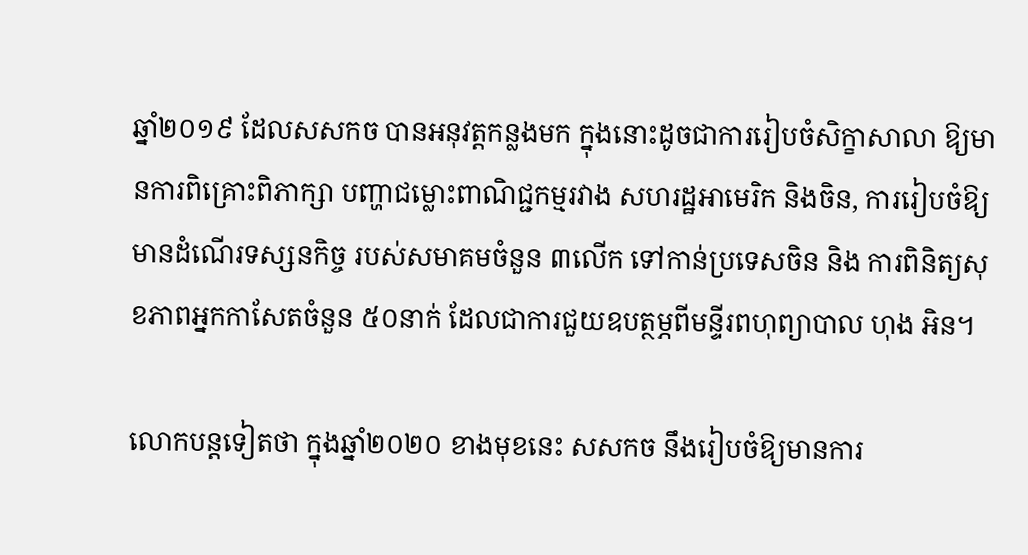ឆ្នាំ២០១៩ ដែលសសកច បានអនុវត្តកន្លងមក ក្នុងនោះដូចជាការរៀបចំសិក្ខាសាលា ឱ្យមានការពិគ្រោះពិភាក្សា បញ្ហាជម្លោះពាណិជ្ជកម្មរវាង សហរដ្ឋអាមេរិក និងចិន, ការរៀបចំឱ្យមានដំណើរទស្សនកិច្ច របស់សមាគមចំនួន ៣លើក ទៅកាន់ប្រទេសចិន និង ការពិនិត្យសុខភាពអ្នកកាសែតចំនួន ៥០នាក់ ដែលជាការជួយឧបត្ថម្ភពីមន្ទីរពហុព្យាបាល ហុង អិន។

លោកបន្តទៀតថា ក្នុងឆ្នាំ២០២០ ខាងមុខនេះ សសកច នឹងរៀបចំឱ្យមានការ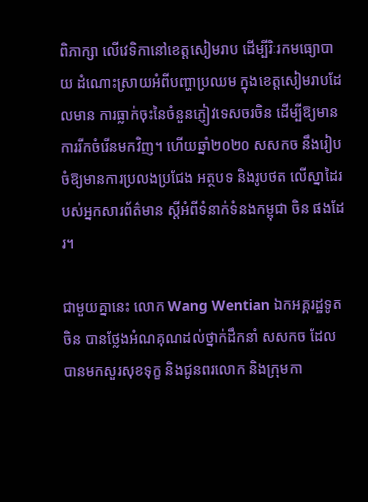ពិភាក្សា លើវេទិកានៅខេត្តសៀមរាប ដើម្បីរិៈរកមធ្យោបាយ ដំណោះស្រាយអំពីបញ្ហាប្រឈម ក្នុងខេត្តសៀមរាបដែលមាន ការធ្លាក់ចុះនៃចំនួនភ្ញៀវទេសចរចិន ដើម្បីឱ្យមានការរីកចំរើនមកវិញ។ ហើយឆ្នាំ២០២០ សសកច នឹងរៀបចំឱ្យមានការប្រលងប្រជែង អត្ថបទ និងរូបថត លើស្នាដៃរបស់អ្នកសារព័ត៌មាន ស្តីអំពីទំនាក់ទំនងកម្ពុជា ចិន ផងដែរ។

ជាមួយគ្នានេះ លោក Wang Wentian ឯកអគ្គរដ្ឋទូតចិន បានថ្លែងអំណគុណដល់ថ្នាក់ដឹកនាំ សសកច ដែលបានមកសួរសុខទុក្ខ និងជូនពរលោក និងក្រុមកា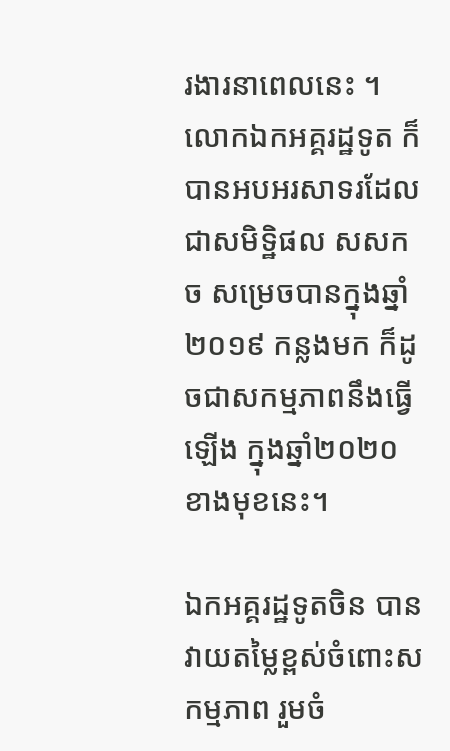រងារនាពេលនេះ ។ លោកឯកអគ្គរដ្ឋទូត ក៏បានអបអរសាទរដែលជាសមិទិ្ឋផល សសកច សម្រេចបានក្នុងឆ្នាំ២០១៩ កន្លងមក ក៏ដូចជាសកម្មភាពនឹងធ្វើឡើង ក្នុងឆ្នាំ២០២០ខាងមុខនេះ។

ឯកអគ្គរដ្ឋទូតចិន បានវាយតម្លៃខ្ពស់ចំពោះសកម្មភាព រួមចំ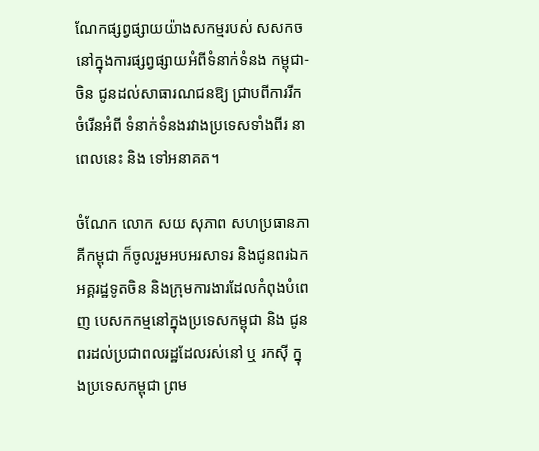ណែកផ្សព្វផ្សាយយ៉ាងសកម្មរបស់ សសកច នៅក្នុងការផ្សព្វផ្សាយអំពីទំនាក់ទំនង កម្ពុជា-ចិន ជូនដល់សាធារណជនឱ្យ ជ្រាបពីការរីកចំរើនអំពី ទំនាក់ទំនងរវាងប្រទេសទាំងពីរ នាពេលនេះ និង ទៅអនាគត។

ចំណែក លោក សយ សុភាព សហប្រធានភាគីកម្ពុជា ក៏ចូលរួមអបអរសាទរ និងជូនពរឯកអគ្គរដ្ឋទូតចិន និងក្រុមការងារដែលកំពុងបំពេញ បេសកកម្មនៅក្នុងប្រទេសកម្ពុជា និង ជូនពរដល់ប្រជាពលរដ្ឋដែលរស់នៅ ឬ រកស៊ី ក្នុងប្រទេសកម្ពុជា ព្រម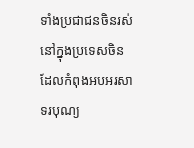ទាំងប្រជាជនចិនរស់នៅក្នុងប្រទេសចិន ដែលកំពុងអបអរសាទរបុណ្យ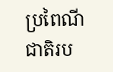ប្រពៃណីជាតិរប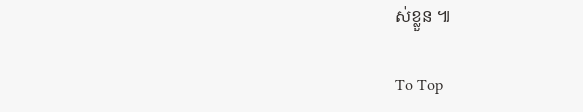ស់ខ្លួន ៕

To Top